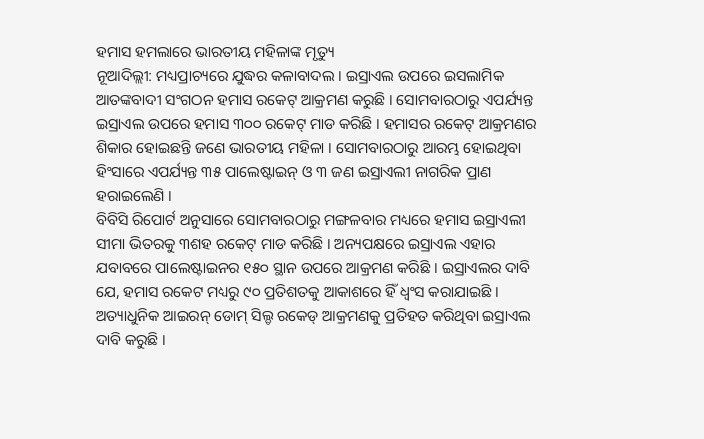ହମାସ ହମଲାରେ ଭାରତୀୟ ମହିଳାଙ୍କ ମୃତ୍ୟୁ
ନୂଆଦିଲ୍ଲୀ: ମଧ୍ୟପ୍ରାଚ୍ୟରେ ଯୁଦ୍ଧର କଳାବାଦଲ । ଇସ୍ରାଏଲ ଉପରେ ଇସଲାମିକ ଆତଙ୍କବାଦୀ ସଂଗଠନ ହମାସ ରକେଟ୍ ଆକ୍ରମଣ କରୁଛି । ସୋମବାରଠାରୁ ଏପର୍ଯ୍ୟନ୍ତ ଇସ୍ରାଏଲ ଉପରେ ହମାସ ୩୦୦ ରକେଟ୍ ମାଡ କରିଛି । ହମାସର ରକେଟ୍ ଆକ୍ରମଣର ଶିକାର ହୋଇଛନ୍ତି ଜଣେ ଭାରତୀୟ ମହିଳା । ସୋମବାରଠାରୁ ଆରମ୍ଭ ହୋଇଥିବା ହିଂସାରେ ଏପର୍ଯ୍ୟନ୍ତ ୩୫ ପାଲେଷ୍ଟାଇନ୍ ଓ ୩ ଜଣ ଇସ୍ରାଏଲୀ ନାଗରିକ ପ୍ରାଣ ହରାଇଲେଣି ।
ବିବିସି ରିପୋର୍ଟ ଅନୁସାରେ ସୋମବାରଠାରୁ ମଙ୍ଗଳବାର ମଧ୍ୟରେ ହମାସ ଇସ୍ରାଏଲୀ ସୀମା ଭିତରକୁ ୩ଶହ ରକେଟ୍ ମାଡ କରିଛି । ଅନ୍ୟପକ୍ଷରେ ଇସ୍ରାଏଲ ଏହାର ଯବାବରେ ପାଲେଷ୍ଟାଇନର ୧୫୦ ସ୍ଥାନ ଉପରେ ଆକ୍ରମଣ କରିଛି । ଇସ୍ରାଏଲର ଦାବି ଯେ, ହମାସ ରକେଟ ମଧ୍ୟରୁ ୯୦ ପ୍ରତିଶତକୁ ଆକାଶରେ ହିଁ ଧ୍ୱଂସ କରାଯାଇଛି । ଅତ୍ୟାଧୁନିକ ଆଇରନ୍ ଡୋମ୍ ସିଲ୍ଡ ରକେଡ୍ ଆକ୍ରମଣକୁ ପ୍ରତିହତ କରିଥିବା ଇସ୍ରାଏଲ ଦାବି କରୁଛି ।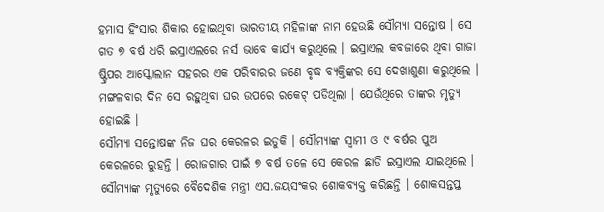ହମାସ ହିଂସାର ଶିକାର ହୋଇଥିବା ଭାରତୀୟ ମହିଳାଙ୍କ ନାମ ହେଉଛି ସୌମ୍ୟା ସନ୍ତୋଷ । ସେ ଗତ ୭ ବର୍ଷ ଧରି ଇସ୍ରାଏଲରେ ନର୍ସ ଭାବେ କାର୍ଯ୍ୟ କରୁଥିଲେ । ଇସ୍ରାଏଲ କବଜାରେ ଥିବା ଗାଜା ଷ୍ଟ୍ରିପର ଆସ୍କୋଲାନ ସହରର ଏକ ପରିବାରର ଜଣେ ବୃଦ୍ଧ ବ୍ୟକ୍ତିଙ୍କର ସେ ଦେଖାଶୁଣା କରୁଥିଲେ । ମଙ୍ଗଳବାର ଦିନ ସେ ରହୁଥିବା ଘର ଉପରେ ରକେଟ୍ ପଡିଥିଲା । ଯେଉଁଥିରେ ତାଙ୍କର ମୃତ୍ୟୁ ହୋଇଛି ।
ସୌମ୍ୟା ସନ୍ତୋଷଙ୍କ ନିଜ ଘର କେରଳର ଇଡୁକି । ସୌମ୍ୟାଙ୍କ ସ୍ୱାମୀ ଓ ୯ ବର୍ଷର ପୁଅ କେରଳରେ ରୁହନ୍ତି । ରୋଜଗାର ପାଇଁ ୭ ବର୍ଷ ତଳେ ସେ କେରଳ ଛାଡି ଇସ୍ରାଏଲ ଯାଇଥିଲେ । ସୌମ୍ୟାଙ୍କ ମୃତ୍ୟୁରେ ବୈଦେଶିକ ମନ୍ତ୍ରୀ ଏସ.ଜୟସଂକର ଶୋକବ୍ୟକ୍ତ କରିଛନ୍ତି । ଶୋକସନ୍ତପ୍ତ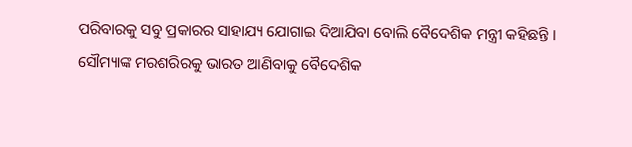ପରିବାରକୁ ସବୁ ପ୍ରକାରର ସାହାଯ୍ୟ ଯୋଗାଇ ଦିଆଯିବା ବୋଲି ବୈଦେଶିକ ମନ୍ତ୍ରୀ କହିଛନ୍ତି । ସୌମ୍ୟାଙ୍କ ମରଶରିରକୁ ଭାରତ ଆଣିବାକୁ ବୈଦେଶିକ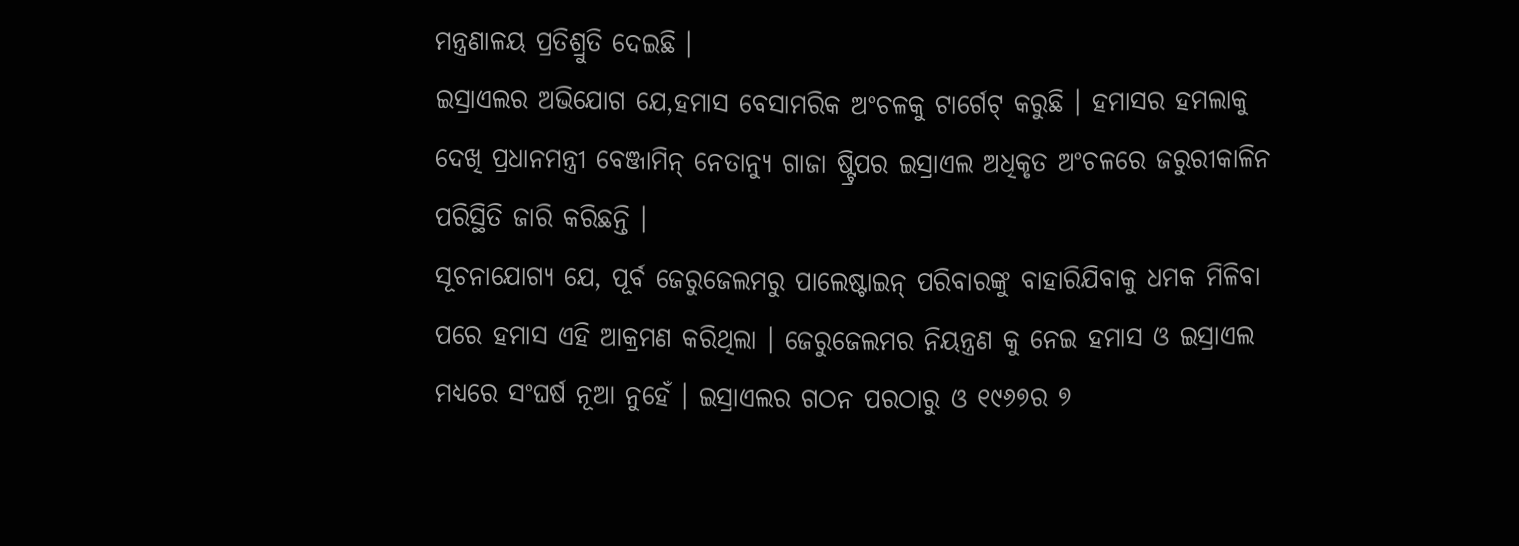ମନ୍ତ୍ରଣାଳୟ ପ୍ରତିଶ୍ରୁତି ଦେଇଛି ।
ଇସ୍ରାଏଲର ଅଭିଯୋଗ ଯେ,ହମାସ ବେସାମରିକ ଅଂଚଳକୁ ଟାର୍ଗେଟ୍ କରୁଛି । ହମାସର ହମଲାକୁ ଦେଖି ପ୍ରଧାନମନ୍ତ୍ରୀ ବେଞ୍ଜାମିନ୍ ନେତାନ୍ୟୁ ଗାଜା ଷ୍ଟ୍ରିପର ଇସ୍ରାଏଲ ଅଧିକୃତ ଅଂଚଳରେ ଜରୁରୀକାଳିନ ପରିସ୍ଥିତି ଜାରି କରିଛନ୍ତି ।
ସୂଚନାଯୋଗ୍ୟ ଯେ, ପୂର୍ବ ଜେରୁଜେଲମରୁ ପାଲେଷ୍ଟାଇନ୍ ପରିବାରଙ୍କୁ ବାହାରିଯିବାକୁ ଧମକ ମିଳିବା ପରେ ହମାସ ଏହି ଆକ୍ରମଣ କରିଥିଲା । ଜେରୁଜେଲମର ନିୟନ୍ତ୍ରଣ କୁ ନେଇ ହମାସ ଓ ଇସ୍ରାଏଲ ମଧ୍ୟରେ ସଂଘର୍ଷ ନୂଆ ନୁହେଁ । ଇସ୍ରାଏଲର ଗଠନ ପରଠାରୁ ଓ ୧୯୬୭ର ୭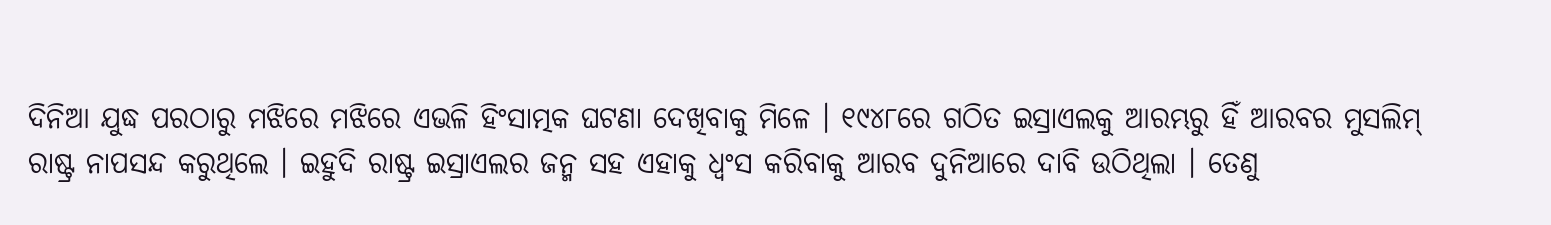ଦିନିଆ ଯୁଦ୍ଧ ପରଠାରୁ ମଝିରେ ମଝିରେ ଏଭଳି ହିଂସାତ୍ମକ ଘଟଣା ଦେଖିବାକୁ ମିଳେ । ୧୯୪୮ରେ ଗଠିତ ଇସ୍ରାଏଲକୁ ଆରମ୍ଭରୁ ହିଁ ଆରବର ମୁସଲିମ୍ ରାଷ୍ଟ୍ର ନାପସନ୍ଦ କରୁଥିଲେ । ଇହୁଦି ରାଷ୍ଟ୍ର ଇସ୍ରାଏଲର ଜନ୍ମ ସହ ଏହାକୁ ଧ୍ୱଂସ କରିବାକୁ ଆରବ ଦୁନିଆରେ ଦାବି ଉଠିଥିଲା । ତେଣୁ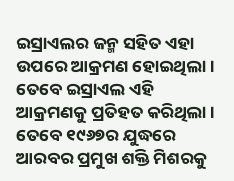ଇସ୍ରାଏଲର ଜନ୍ମ ସହିତ ଏହା ଉପରେ ଆକ୍ରମଣ ହୋଇଥିଲା । ତେବେ ଇସ୍ରାଏଲ ଏହି ଆକ୍ରମଣକୁ ପ୍ରତିହତ କରିଥିଲା । ତେବେ ୧୯୬୭ର ଯୁଦ୍ଧରେ ଆରବର ପ୍ରମୁଖ ଶକ୍ତି ମିଶରକୁ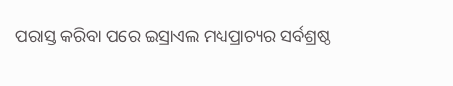ପରାସ୍ତ କରିବା ପରେ ଇସ୍ରାଏଲ ମଧ୍ୟପ୍ରାଚ୍ୟର ସର୍ବଶ୍ରଷ୍ଠ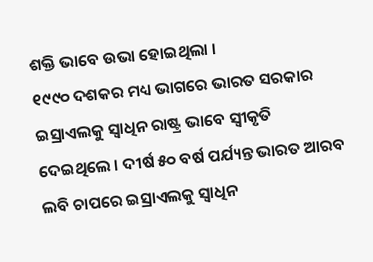ଶକ୍ତି ଭାବେ ଉଭା ହୋଇଥିଲା ।
୧୯୯୦ ଦଶକର ମଧ୍ୟ ଭାଗରେ ଭାରତ ସରକାର ଇସ୍ରାଏଲକୁ ସ୍ୱାଧିନ ରାଷ୍ଟ୍ର ଭାବେ ସ୍ୱୀକୃତି ଦେଇଥିଲେ । ଦୀର୍ଷ ୫୦ ବର୍ଷ ପର୍ଯ୍ୟନ୍ତ ଭାରତ ଆରବ ଲବି ଚାପରେ ଇସ୍ରାଏଲକୁ ସ୍ୱାଧିନ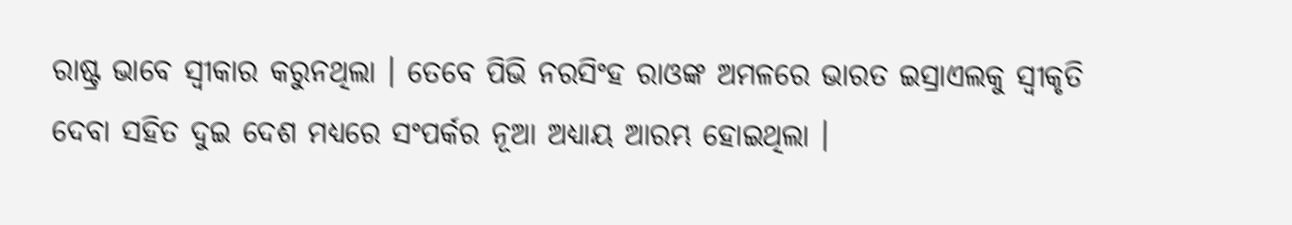ରାଷ୍ଟ୍ର ଭାବେ ସ୍ୱୀକାର କରୁନଥିଲା । ତେବେ ପିଭି ନରସିଂହ ରାଓଙ୍କ ଅମଳରେ ଭାରତ ଇସ୍ରାଏଲକୁ ସ୍ୱୀକୃତି ଦେବା ସହିତ ଦୁଇ ଦେଶ ମଧ୍ୟରେ ସଂପର୍କର ନୂଆ ଅଧ୍ୟାୟ ଆରମ୍ଭ ହୋଇଥିଲା ।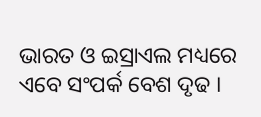ଭାରତ ଓ ଇସ୍ରାଏଲ ମଧ୍ୟରେ ଏବେ ସଂପର୍କ ବେଶ ଦୃଢ ।